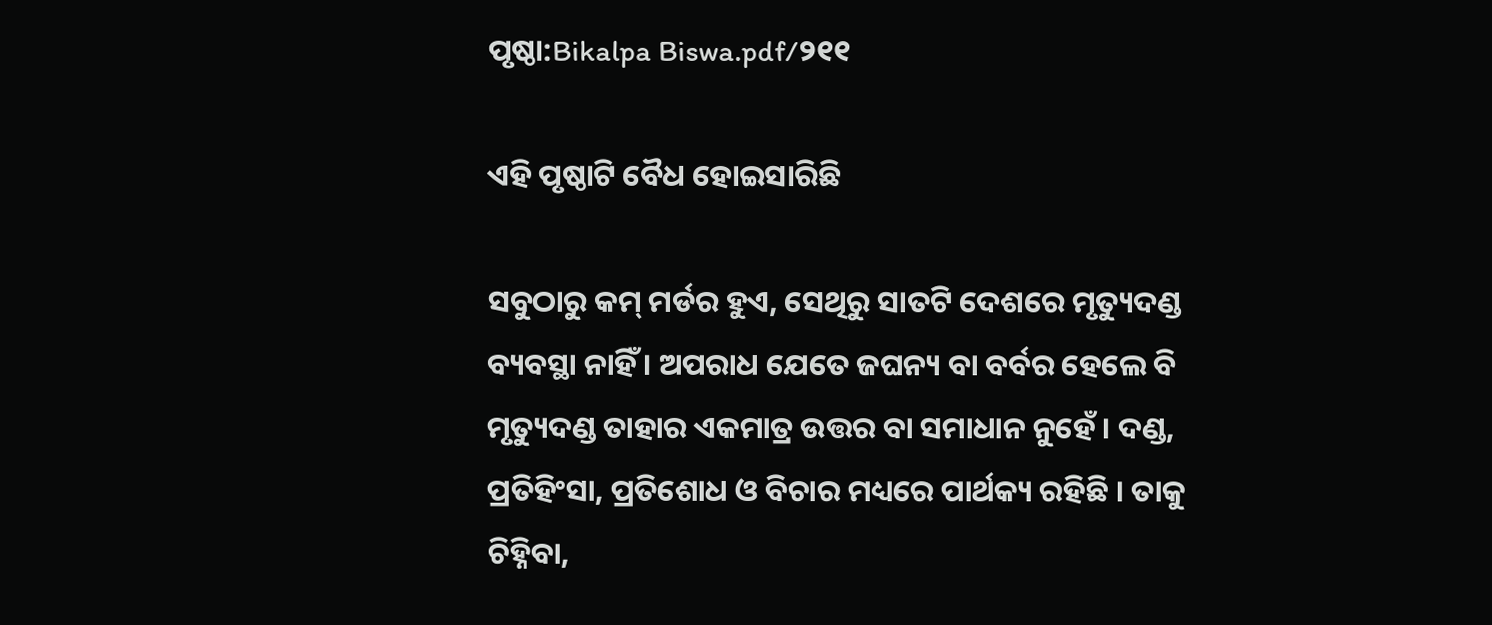ପୃଷ୍ଠା:Bikalpa Biswa.pdf/୨୧୧

ଏହି ପୃଷ୍ଠାଟି ବୈଧ ହୋଇସାରିଛି

ସବୁଠାରୁ କମ୍ ମର୍ଡର ହୁଏ, ସେଥିରୁ ସାତଟି ଦେଶରେ ମୃତ୍ୟୁଦଣ୍ଡ ବ୍ୟବସ୍ଥା ନାହିଁ । ଅପରାଧ ଯେତେ ଜଘନ୍ୟ ବା ବର୍ବର ହେଲେ ବି ମୃତ୍ୟୁଦଣ୍ଡ ତାହାର ଏକମାତ୍ର ଉତ୍ତର ବା ସମାଧାନ ନୁହେଁ । ଦଣ୍ଡ, ପ୍ରତିହିଂସା, ପ୍ରତିଶୋଧ ଓ ବିଚାର ମଧ୍ୟରେ ପାର୍ଥକ୍ୟ ରହିଛି । ତାକୁ ଚିହ୍ନିବା,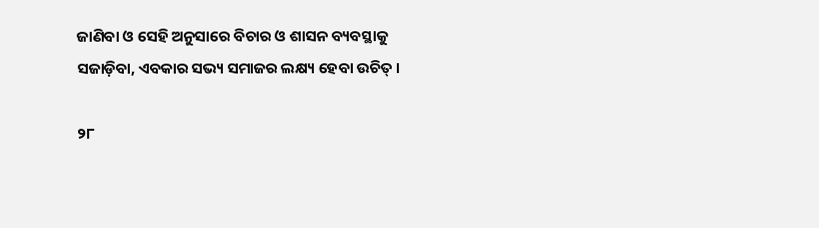ଜାଣିବା ଓ ସେହି ଅନୁସାରେ ବିଚାର ଓ ଶାସନ ବ୍ୟବସ୍ଥାକୁ ସଜାଡ଼ିବା, ଏବକାର ସଭ୍ୟ ସମାଜର ଲକ୍ଷ୍ୟ ହେବା ଉଚିତ୍ ।

୨୮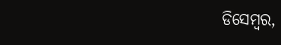ଡିସେମ୍ବର,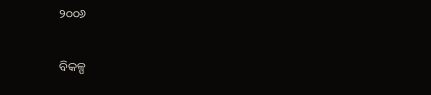୨୦୦୬

ବିକଳ୍ପ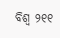ବିଶ୍ୱ ୨୧୧